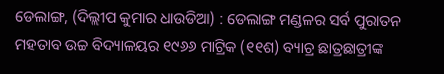ଡେଲାଙ୍ଗ, (ଦିଲ୍ଲୀପ କୁମାର ଧାଉଡିଆ) : ଡେଲାଙ୍ଗ ମଣ୍ଡଳର ସର୍ବ ପୁରାତନ ମହତାବ ଉଚ୍ଚ ବିଦ୍ୟାଳୟର ୧୯୬୬ ମାଟ୍ରିକ (୧୧ଶ) ବ୍ୟାଚ୍ର ଛାତ୍ରଛାତ୍ରୀଙ୍କ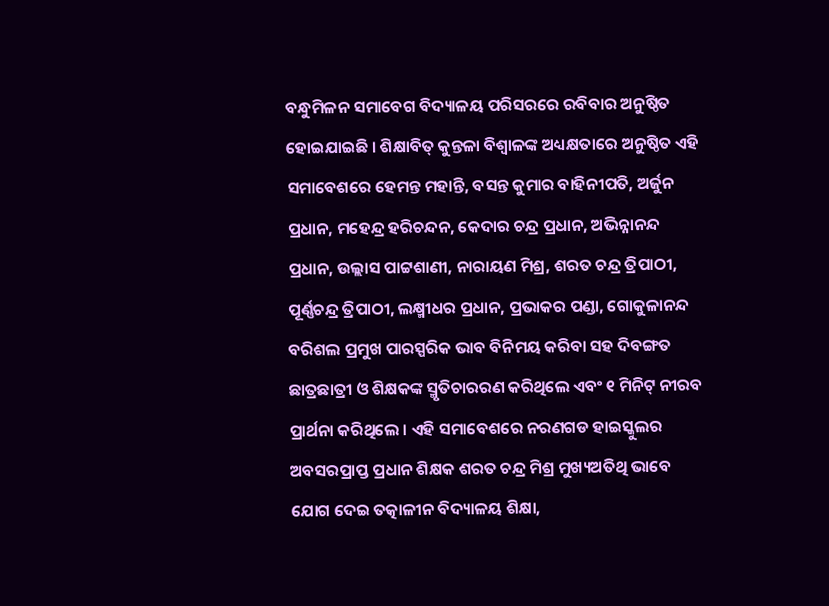ବନ୍ଧୁମିଳନ ସମାବେଗ ବିଦ୍ୟାଳୟ ପରିସରରେ ରବିବାର ଅନୁଷ୍ଠିତ ହୋଇଯାଇଛି । ଶିକ୍ଷାବିତ୍ କୁନ୍ତଳା ବିଶ୍ୱାଳଙ୍କ ଅଧ୍ୟକ୍ଷତାରେ ଅନୁଷ୍ଠିତ ଏହି ସମାବେଶରେ ହେମନ୍ତ ମହାନ୍ତି, ବସନ୍ତ କୁମାର ବାହିନୀପତି, ଅର୍ଜୁନ ପ୍ରଧାନ, ମହେନ୍ଦ୍ର ହରିଚନ୍ଦନ, କେଦାର ଚନ୍ଦ୍ର ପ୍ରଧାନ, ଅଭିନ୍ନାନନ୍ଦ ପ୍ରଧାନ, ଉଲ୍ଲାସ ପାଟ୍ଟଶାଣୀ, ନାରାୟଣ ମିଶ୍ର, ଶରତ ଚନ୍ଦ୍ର ତ୍ରିପାଠୀ, ପୂର୍ଣ୍ଣଚନ୍ଦ୍ର ତ୍ରିପାଠୀ, ଲକ୍ଷ୍ମୀଧର ପ୍ରଧାନ, ପ୍ରଭାକର ପଣ୍ଡା, ଗୋକୁଳାନନ୍ଦ ବରିଶଲ ପ୍ରମୁଖ ପାରସ୍ପରିକ ଭାବ ବିନିମୟ କରିବା ସହ ଦିବଙ୍ଗତ ଛାତ୍ରଛାତ୍ରୀ ଓ ଶିକ୍ଷକଙ୍କ ସ୍ମୃତିଚାରରଣ କରିଥିଲେ ଏବଂ ୧ ମିନିଟ୍ ନୀରବ ପ୍ରାର୍ଥନା କରିଥିଲେ । ଏହି ସମାବେଶରେ ନରଣଗଡ ହାଇସ୍କୁଲର ଅବସରପ୍ରାପ୍ତ ପ୍ରଧାନ ଶିକ୍ଷକ ଶରତ ଚନ୍ଦ୍ର ମିଶ୍ର ମୁଖ୍ୟଅତିଥି ଭାବେ ଯୋଗ ଦେଇ ତତ୍କାଳୀନ ବିଦ୍ୟାଳୟ ଶିକ୍ଷା,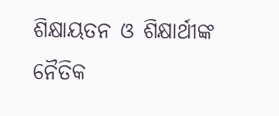ଶିକ୍ଷାୟତନ ଓ ଶିକ୍ଷାର୍ଥୀଙ୍କ ନୈତିକ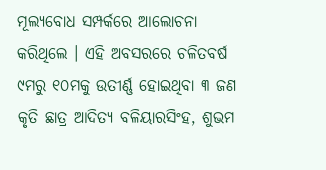ମୂଲ୍ୟବୋଧ ସମ୍ପର୍କରେ ଆଲୋଚନା କରିଥିଲେ । ଏହି ଅବସରରେ ଚଳିତବର୍ଷ ୯ମରୁ ୧୦ମକୁ ଉତୀର୍ଣ୍ଣ ହୋଇଥିବା ୩ ଜଣ କୃତି ଛାତ୍ର ଆଦିତ୍ୟ ବଳିୟାରସିଂହ, ଶୁଭମ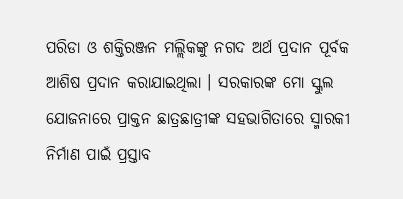ପରିଡା ଓ ଶକ୍ତିରଞ୍ଜନ ମଲ୍ଲିକଙ୍କୁ ନଗଦ ଅର୍ଥ ପ୍ରଦାନ ପୂର୍ବକ ଆଶିଷ ପ୍ରଦାନ କରାଯାଇଥିଲା । ସରକାରଙ୍କ ମୋ ସ୍କୁଲ ଯୋଜନାରେ ପ୍ରାକ୍ତନ ଛାତ୍ରଛାତ୍ରୀଙ୍କ ସହଭାଗିତାରେ ସ୍ମାରକୀ ନିର୍ମାଣ ପାଇଁ ପ୍ରସ୍ତାବ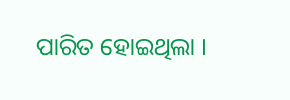ପାରିତ ହୋଇଥିଲା ।